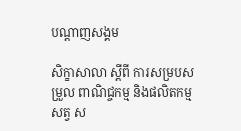បណ្តាញសង្គម

សិក្ខាសាលា ស្តីពី ការសម្របសម្រួល ពាណិជ្ចកម្ម និងផលិតកម្មសត្វ ស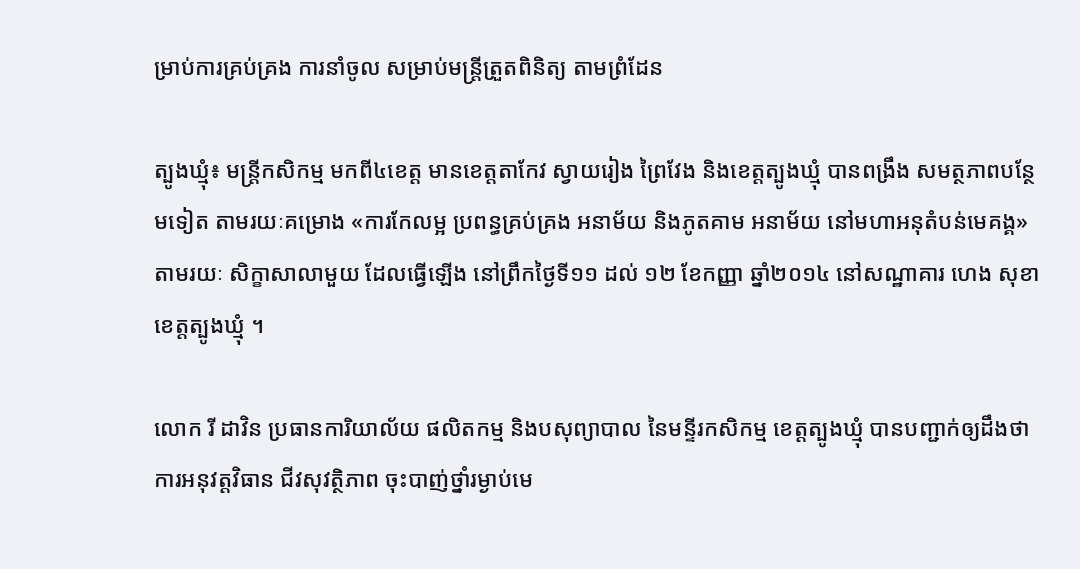ម្រាប់ការគ្រប់គ្រង ការនាំចូល សម្រាប់មន្ត្រីត្រួតពិនិត្យ តាមព្រំដែន

ត្បូងឃ្មុំ៖ មន្ត្រីកសិកម្ម មកពី៤ខេត្ត មានខេត្តតាកែវ ស្វាយរៀង ព្រៃវែង និងខេត្តត្បូងឃ្មុំ បានពង្រឹង សមត្ថភាពបន្ថែមទៀត តាមរយៈគម្រោង «ការកែលម្អ ប្រពន្ធគ្រប់គ្រង អនាម័យ និងភូតគាម អនាម័យ នៅមហាអនុតំបន់មេគង្គ» តាមរយៈ សិក្ខាសាលាមួយ ដែលធ្វើឡើង នៅព្រឹកថ្ងៃទី១១ ដល់ ១២ ខែកញ្ញា ឆ្នាំ២០១៤ នៅសណ្ឋាគារ ហេង សុខា ខេត្តត្បូងឃ្មុំ ។

លោក រី ដាវិន ប្រធានការិយាល័យ ផលិតកម្ម និងបសុព្យាបាល នៃមន្ទីរកសិកម្ម ខេត្តត្បូងឃ្មុំ បានបញ្ជាក់ឲ្យដឹងថា ការអនុវត្តវិធាន ជីវសុវត្ថិភាព ចុះបាញ់ថ្នាំរម្ងាប់មេ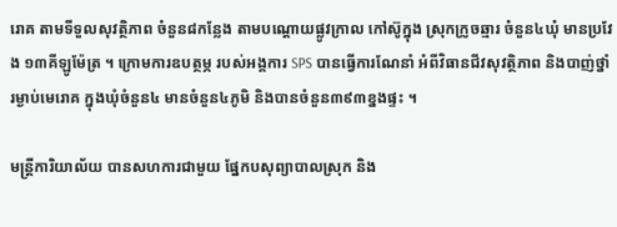រោគ តាមទីទួលសុវត្ថិភាព ចំនួន៨កន្លែង តាមបណ្តោយផ្លូវក្រាល កៅស៊ូក្នុង ស្រុកក្រូចឆ្មារ ចំនួន៤ឃុំ មានប្រវែង ១៣គីឡូម៉ែត្រ ។ ក្រោមការឧបត្ថម្ភ របស់អង្គការ SPS បានធ្វើការណែនាំ អំពីវិធានជីវសុវត្ថិភាព និងបាញ់ថ្នាំរម្ងាប់មេរោគ ក្នុងឃុំចំនួន៤ មានចំនួន៤ភូមិ និងបានចំនួន៣៩៣ខ្នងផ្ទះ ។

មន្ត្រីការិយាល័យ បានសហការជាមួយ ផ្នែកបសុព្យាបាលស្រុក និង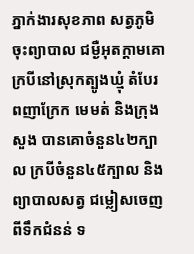ភ្នាក់ងារសុខភាព សត្វភូមិ ចុះព្យាបាល ជម្ងឺអុតក្តាមគោ ក្របីនៅស្រុកត្បូងឃ្មុំ តំបែរ ពញាក្រែក មេមត់ និងក្រុងសួង បានគោចំនួន៤២ក្បាល ក្របីចំនួន៤៥ក្បាល និងព្យាបាលសត្វ ជម្លៀសចេញពីទឹកជំនន់ ទ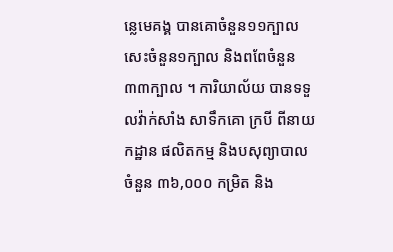ន្លេមេគង្គ បានគោចំនួន១១ក្បាល សេះចំនួន១ក្បាល និងពពែចំនួន ៣៣ក្បាល ។ ការិយាល័យ បានទទួលវ៉ាក់សាំង សាទឹកគោ ក្របី ពីនាយកដ្ឋាន ផលិតកម្ម និងបសុព្យាបាល ចំនួន ៣៦,០០០ កម្រិត និង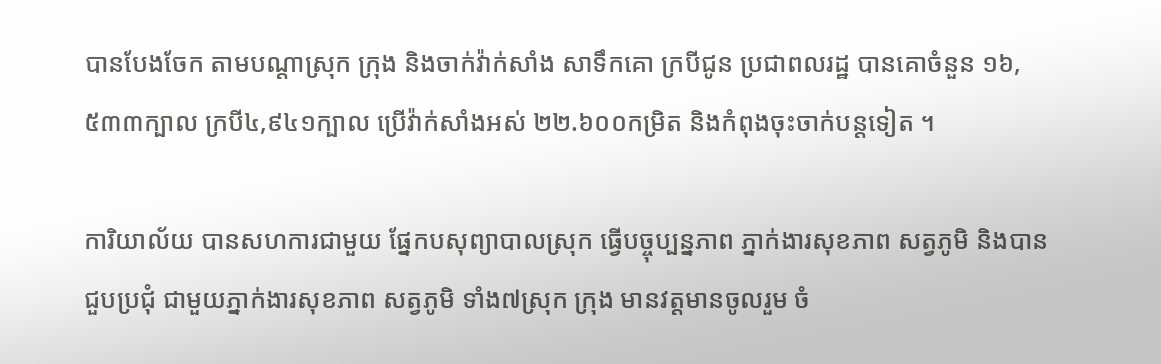បានបែងចែក តាមបណ្តាស្រុក ក្រុង និងចាក់វ៉ាក់សាំង សាទឹកគោ ក្របីជូន ប្រជាពលរដ្ឋ បានគោចំនួន ១៦,៥៣៣ក្បាល ក្របី៤,៩៤១ក្បាល ប្រើវ៉ាក់សាំងអស់ ២២.៦០០កម្រិត និងកំពុងចុះចាក់បន្តទៀត ។

ការិយាល័យ បានសហការជាមួយ ផ្នែកបសុព្យាបាលស្រុក ធ្វើបច្ចុប្បន្នភាព ភ្នាក់ងារសុខភាព សត្វភូមិ និងបានជួបប្រជុំ ជាមួយភ្នាក់ងារសុខភាព សត្វភូមិ ទាំង៧ស្រុក ក្រុង មានវត្តមានចូលរួម ចំ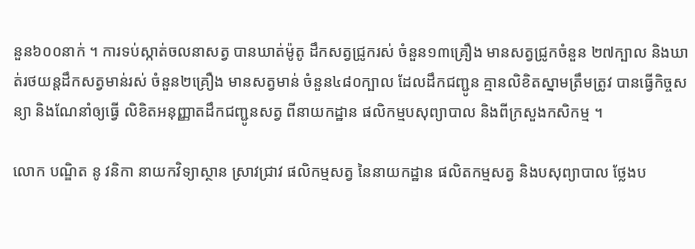នួន៦០០នាក់ ។ ការទប់ស្កាត់ចលនាសត្វ បានឃាត់ម៉ូតូ ដឹកសត្វជ្រូករស់ ចំនួន១៣គ្រឿង មានសត្វជ្រូកចំនួន ២៧ក្បាល និងឃាត់រថយន្តដឹកសត្វមាន់រស់ ចំនួន២គ្រឿង មានសត្វមាន់ ចំនួន៤៨០ក្បាល ដែលដឹកជញ្ជូន គ្មានលិខិតស្នាមត្រឹមត្រូវ បានធ្វើកិច្ចសន្យា និងណែនាំឲ្យធ្វើ លិខិតអនុញ្ញាតដឹកជញ្ជូនសត្វ ពីនាយកដ្ឋាន ផលិកម្មបសុព្យាបាល និងពីក្រសួងកសិកម្ម ។

លោក បណ្ឌិត នូ វនិកា នាយកវិទ្យាស្ថាន ស្រាវជ្រាវ ផលិកម្មសត្វ នៃនាយកដ្ឋាន ផលិតកម្មសត្វ និងបសុព្យាបាល ថ្លែងប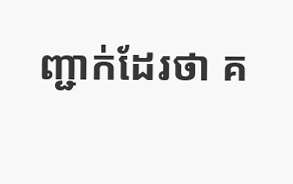ញ្ជាក់ដែរថា គ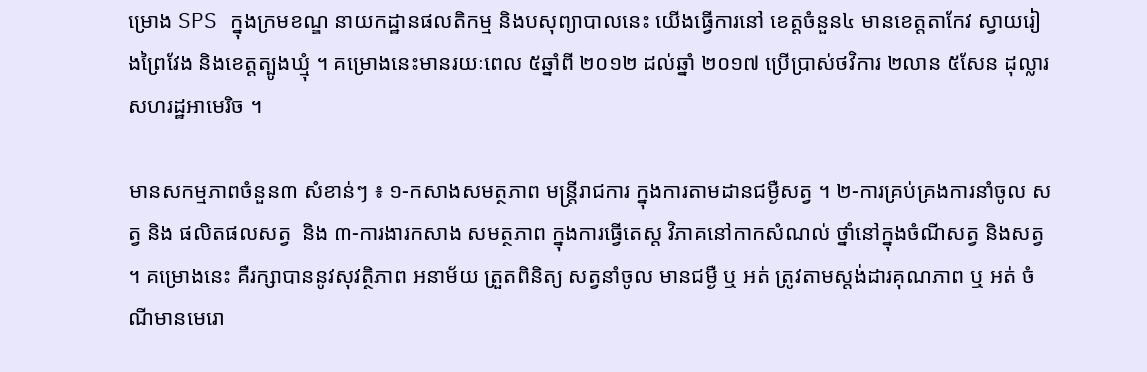ម្រោង SPS ក្នុងក្រមខណ្ឌ នាយកដ្ឋានផលតិកម្ម និងបសុព្យាបាលនេះ យើងធ្វើការនៅ ខេត្តចំនួន៤ មានខេត្តតាកែវ ស្វាយរៀងព្រៃវែង និងខេត្តត្បូងឃ្មុំ ។ គម្រោងនេះមានរយៈពេល ៥ឆ្នាំពី ២០១២ ដល់ឆ្នាំ ២០១៧ ប្រើប្រាស់ថវិការ ២លាន ៥សែន ដុល្លារ សហរដ្ឋអាមេរិច ។

មានសកម្មភាពចំនួន៣ សំខាន់ៗ ៖ ១-កសាងសមត្ថភាព មន្ត្រីរាជការ ក្នុងការតាមដានជម្ងឺសត្វ ។ ២-ការគ្រប់គ្រងការនាំចូល សត្វ និង ផលិតផលសត្វ  និង ៣-ការងារកសាង សមត្ថភាព ក្នុងការធ្វើតេស្ត វិភាគនៅកាកសំណល់ ថ្នាំនៅក្នុងចំណីសត្វ និងសត្វ ។ គម្រោងនេះ គឺរក្សាបាននូវសុវត្ថិភាព អនាម័យ ត្រួតពិនិត្យ សត្វនាំចូល មានជម្ងឺ ឬ អត់ ត្រូវតាមស្តង់ដារគុណភាព ឬ អត់ ចំណីមានមេរោ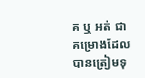គ ឬ អត់ ជាគម្រោងដែល បានត្រៀមទុ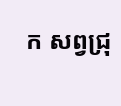ក សព្វជ្រុ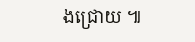ងជ្រោយ ៕